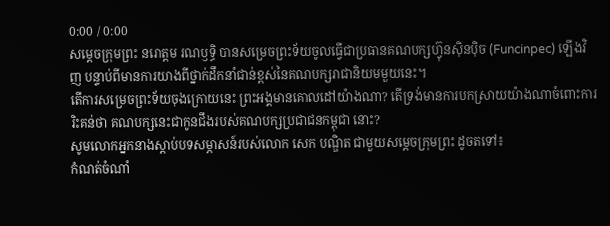0:00 / 0:00
សម្ដេចក្រុមព្រះ នរោត្តម រណឫទ្ធិ បានសម្រេចព្រះទ័យចូលធ្វើជាប្រធានគណបក្សហ៊្វុនស៊ិនប៉ិច (Funcinpec) ឡើងវិញ បន្ទាប់ពីមានការយាងពីថ្នាក់ដឹកនាំជាន់ខ្ពស់នៃគណបក្សរាជានិយមមួយនេះ។
តើការសម្រេចព្រះទ័យចុងក្រោយនេះ ព្រះអង្គមានគោលដៅយ៉ាងណា? តើទ្រង់មានការបកស្រាយយ៉ាងណាចំពោះការរិះគន់ថា គណបក្សនេះជាកូនជឹងរបស់គណបក្សប្រជាជនកម្ពុជា នោះ?
សូមលោកអ្នកនាងស្តាប់បទសម្ភាសន៍របស់លោក សេក បណ្ឌិត ជាមួយសម្ដេចក្រុមព្រះ ដូចតទៅ៖
កំណត់ចំណាំ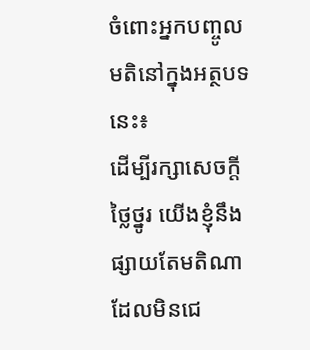ចំពោះអ្នកបញ្ចូលមតិនៅក្នុងអត្ថបទនេះ៖
ដើម្បីរក្សាសេចក្ដីថ្លៃថ្នូរ យើងខ្ញុំនឹងផ្សាយតែមតិណា ដែលមិនជេ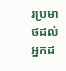រប្រមាថដល់អ្នកដ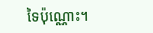ទៃប៉ុណ្ណោះ។